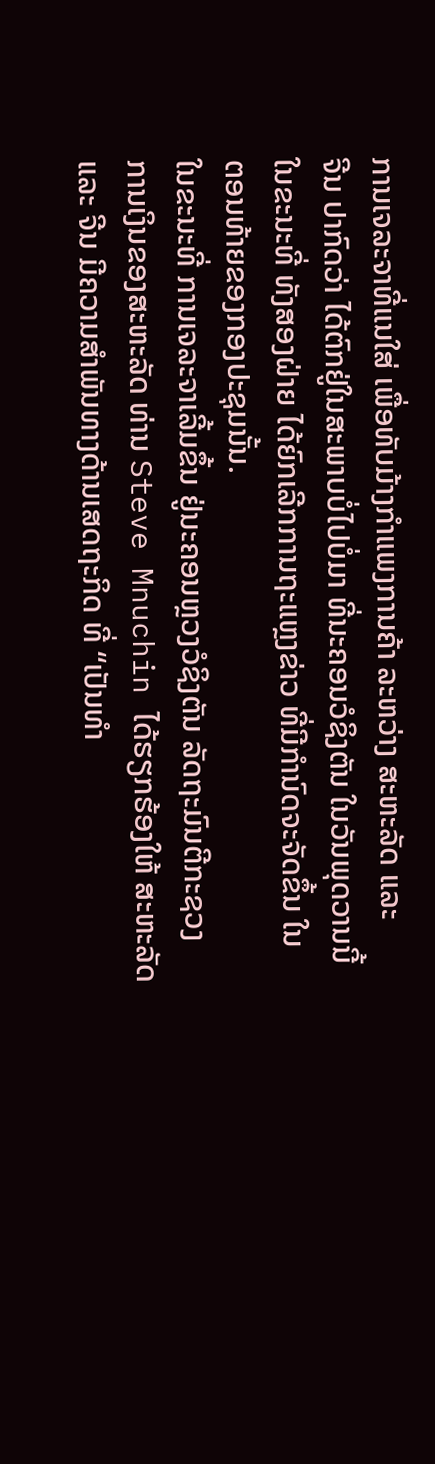ການເຈລະຈາທີ່ແນໃສ່ ເພື່ອທັບມ້າງກຳແພງການຄ້າ ລະຫວ່າງ ສະຫະລັດ ແລະ
ຈີນ ປາກົດວ່າ ໄດ້ຕົກຢູ່ໃນສະພາບບໍ່ໄປບໍ່ມາ ທີ່ນະຄອນວໍຊິງຕັນ ໃນວັນພຸດວານນີ້
ໃນຂະນະທີ່ ທັງສອງຝ່າຍ ໄດ້ຍົກເລີກການຖະແຫຼງຂ່າວ ທີ່ມີກຳນົດຈະຈັດຂຶ້ນ ໃນ
ຕອນທ້າຍຂອງກອງປະຊຸມນັ້ນ.
ໃນຂະນະທີ່ ການເຈລະຈາເລີ້ມຂຶ້ນ ຢູ່ນະຄອນຫຼວງວໍຊິງຕັນ ລັດຖະມົນຕີກະຊວງ
ການເງິນຂອງສະຫະລັດ ທ່ານ Steve Mnuchin ໄດ້ຮຽກຮ້ອງໃຫ້ ສະຫະລັດ
ແລະ ຈີນ ມີຄວາມສຳພັນທາງດ້ານເສດຖະກິດ ທີ່ “ເປັນທຳ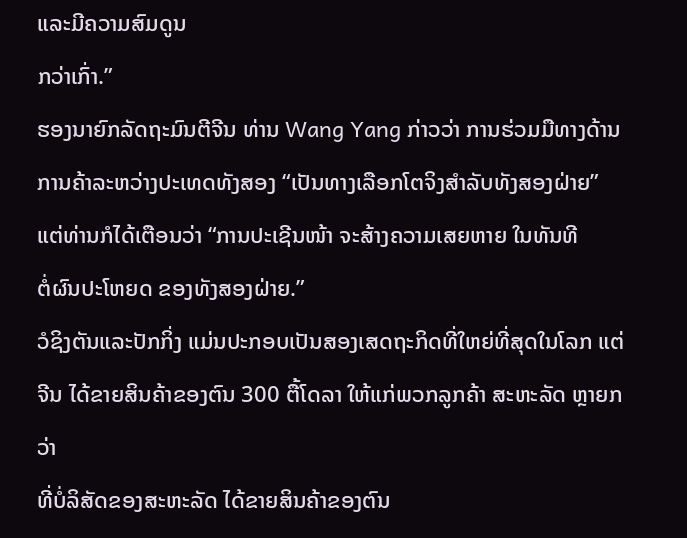ແລະມີຄວາມສົມດູນ
ກວ່າເກົ່າ.”
ຮອງນາຍົກລັດຖະມົນຕີຈີນ ທ່ານ Wang Yang ກ່າວວ່າ ການຮ່ວມມືທາງດ້ານ
ການຄ້າລະຫວ່າງປະເທດທັງສອງ “ເປັນທາງເລືອກໂຕຈິງສຳລັບທັງສອງຝ່າຍ”
ແຕ່ທ່ານກໍໄດ້ເຕືອນວ່າ “ການປະເຊີນໜ້າ ຈະສ້າງຄວາມເສຍຫາຍ ໃນທັນທີ
ຕໍ່ຜົນປະໂຫຍດ ຂອງທັງສອງຝ່າຍ.”
ວໍຊິງຕັນແລະປັກກິ່ງ ແມ່ນປະກອບເປັນສອງເສດຖະກິດທີ່ໃຫຍ່ທີ່ສຸດໃນໂລກ ແຕ່
ຈີນ ໄດ້ຂາຍສິນຄ້າຂອງຕົນ 300 ຕື້ໂດລາ ໃຫ້ແກ່ພວກລູກຄ້າ ສະຫະລັດ ຫຼາຍກວ່າ
ທີ່ບໍ່ລິສັດຂອງສະຫະລັດ ໄດ້ຂາຍສິນຄ້າຂອງຕົນ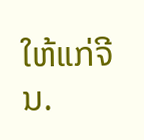ໃຫ້ແກ່ຈີນ.